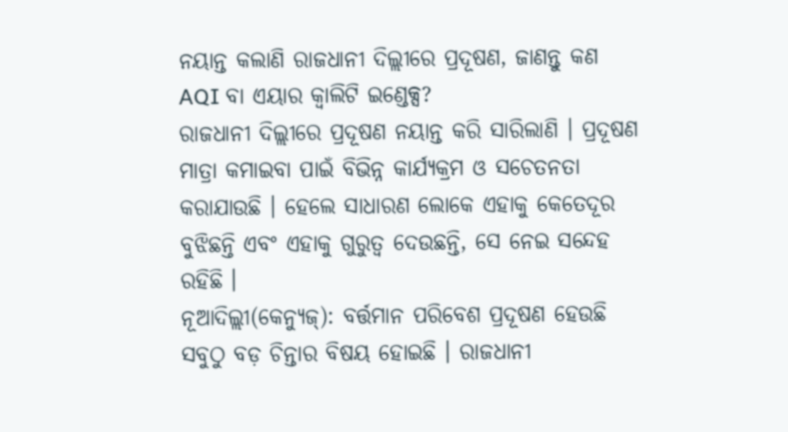ନୟାନ୍ତ କଲାଣି ରାଜଧାନୀ ଦିଲ୍ଲୀରେ ପ୍ରଦୂଷଣ, ଜାଣନ୍ତୁ କଣ AQI ବା ଏୟାର କ୍ଵାଲିଟି ଇଣ୍ଡେକ୍ସ?
ରାଜଧାନୀ ଦିଲ୍ଲୀରେ ପ୍ରଦୂଷଣ ନୟାନ୍ତ କରି ସାରିଲାଣି । ପ୍ରଦୂଷଣ ମାତ୍ରା କମାଇବା ପାଇଁ ବିଭିନ୍ନ କାର୍ଯ୍ୟକ୍ରମ ଓ ସଚେତନତା କରାଯାଉଛି । ହେଲେ ସାଧାରଣ ଲୋକେ ଏହାକୁ କେତେଦୂର ବୁଝିଛନ୍ତି ଏବଂ ଏହାକୁ ଗୁରୁତ୍ୱ ଦେଉଛନ୍ତି, ସେ ନେଇ ସନ୍ଦେହ ରହିଛି ।
ନୂଆଦିଲ୍ଲୀ(କେନ୍ୟୁଜ୍): ବର୍ତ୍ତମାନ ପରିବେଶ ପ୍ରଦୂଷଣ ହେଉଛି ସବୁଠୁ ବଡ଼ ଚିନ୍ତାର ବିଷୟ ହୋଇଛି । ରାଜଧାନୀ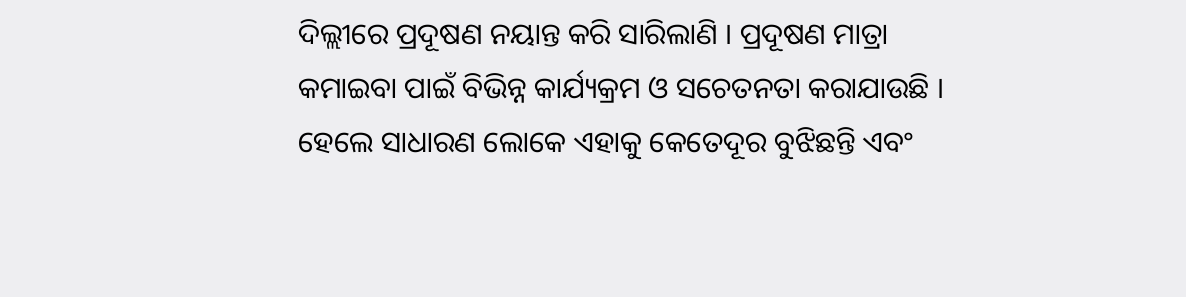ଦିଲ୍ଲୀରେ ପ୍ରଦୂଷଣ ନୟାନ୍ତ କରି ସାରିଲାଣି । ପ୍ରଦୂଷଣ ମାତ୍ରା କମାଇବା ପାଇଁ ବିଭିନ୍ନ କାର୍ଯ୍ୟକ୍ରମ ଓ ସଚେତନତା କରାଯାଉଛି । ହେଲେ ସାଧାରଣ ଲୋକେ ଏହାକୁ କେତେଦୂର ବୁଝିଛନ୍ତି ଏବଂ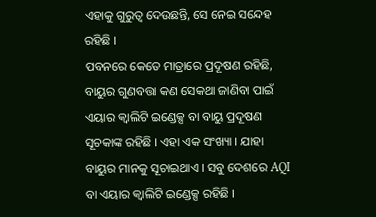ଏହାକୁ ଗୁରୁତ୍ୱ ଦେଉଛନ୍ତି, ସେ ନେଇ ସନ୍ଦେହ ରହିଛି ।
ପବନରେ କେତେ ମାତ୍ରାରେ ପ୍ରଦୂଷଣ ରହିଛି, ବାୟୁର ଗୁଣବତ୍ତା କଣ ସେକଥା ଜାଣିବା ପାଇଁ ଏୟାର କ୍ଵାଲିଟି ଇଣ୍ଡେକ୍ସ ବା ବାୟୁ ପ୍ରଦୂଷଣ ସୂଚକାଙ୍କ ରହିଛି । ଏହା ଏକ ସଂଖ୍ୟା । ଯାହା ବାୟୁର ମାନକୁ ସୂଚାଇଥାଏ । ସବୁ ଦେଶରେ AQI ବା ଏୟାର କ୍ଵାଲିଟି ଇଣ୍ଡେକ୍ସ ରହିଛି ।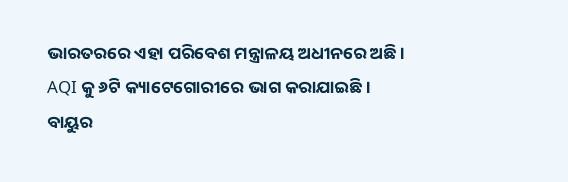ଭାରତରରେ ଏହା ପରିବେଶ ମନ୍ତ୍ରାଳୟ ଅଧୀନରେ ଅଛି । AQI କୁ ୬ଟି କ୍ୟାଟେଗୋରୀରେ ଭାଗ କରାଯାଇଛି । ବାୟୁର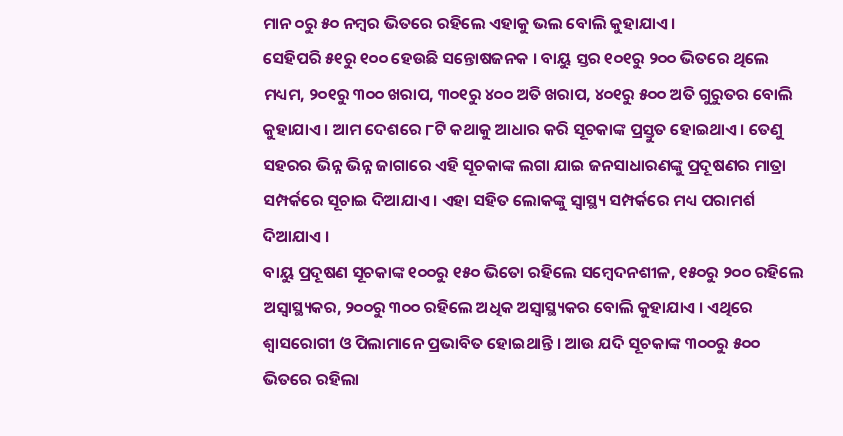ମାନ ୦ରୁ ୫୦ ନମ୍ବର ଭିତରେ ରହିଲେ ଏହାକୁ ଭଲ ବୋଲି କୁହାଯାଏ ।
ସେହିପରି ୫୧ରୁ ୧୦୦ ହେଉଛି ସନ୍ତୋଷଜନକ । ବାୟୁ ସ୍ତର ୧୦୧ରୁ ୨୦୦ ଭିତରେ ଥିଲେ ମଧ୍ୟମ, ୨୦୧ରୁ ୩୦୦ ଖରାପ, ୩୦୧ରୁ ୪୦୦ ଅତି ଖରାପ, ୪୦୧ରୁ ୫୦୦ ଅତି ଗୁରୁତର ବୋଲି କୁହାଯାଏ । ଆମ ଦେଶରେ ୮ଟି କଥାକୁ ଆଧାର କରି ସୂଚକାଙ୍କ ପ୍ରସ୍ତୁତ ହୋଇଥାଏ । ତେଣୁ ସହରର ଭିନ୍ନ ଭିନ୍ନ ଜାଗାରେ ଏହି ସୂଚକାଙ୍କ ଲଗା ଯାଇ ଜନସାଧାରଣଙ୍କୁ ପ୍ରଦୂଷଣର ମାତ୍ରା ସମ୍ପର୍କରେ ସୂଚାଇ ଦିଆଯାଏ । ଏହା ସହିତ ଲୋକଙ୍କୁ ସ୍ୱାସ୍ଥ୍ୟ ସମ୍ପର୍କରେ ମଧ୍ୟ ପରାମର୍ଶ ଦିଆଯାଏ ।
ବାୟୁ ପ୍ରଦୂଷଣ ସୂଚକାଙ୍କ ୧୦୦ରୁ ୧୫୦ ଭିତୋ ରହିଲେ ସମ୍ବେଦନଶୀଳ, ୧୫୦ରୁ ୨୦୦ ରହିଲେ ଅସ୍ୱାସ୍ଥ୍ୟକର, ୨୦୦ରୁ ୩୦୦ ରହିଲେ ଅଧିକ ଅସ୍ୱାସ୍ଥ୍ୟକର ବୋଲି କୁହାଯାଏ । ଏଥିରେ ଶ୍ୱାସରୋଗୀ ଓ ପିଲାମାନେ ପ୍ରଭାବିତ ହୋଇଥାନ୍ତି । ଆଉ ଯଦି ସୂଚକାଙ୍କ ୩୦୦ରୁ ୫୦୦ ଭିତରେ ରହିଲା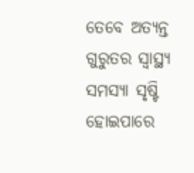ତେବେ ଅତ୍ୟନ୍ତ ଗୁରୁତର ସ୍ୱାସ୍ଥ୍ୟ ସମସ୍ୟା ସୃଷ୍ଟି ହୋଇପାରେ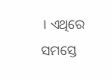। ଏଥିରେ ସମସ୍ତେ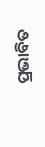ପ୍ରଭାବିତ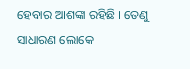ହେବାର ଆଶଙ୍କା ରହିଛି । ତେଣୁ ସାଧାରଣ ଲୋକେ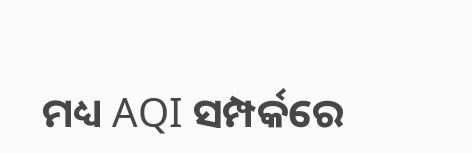ମଧ୍ୟ AQI ସମ୍ପର୍କରେ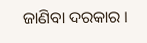ଜାଣିବା ଦରକାର ।